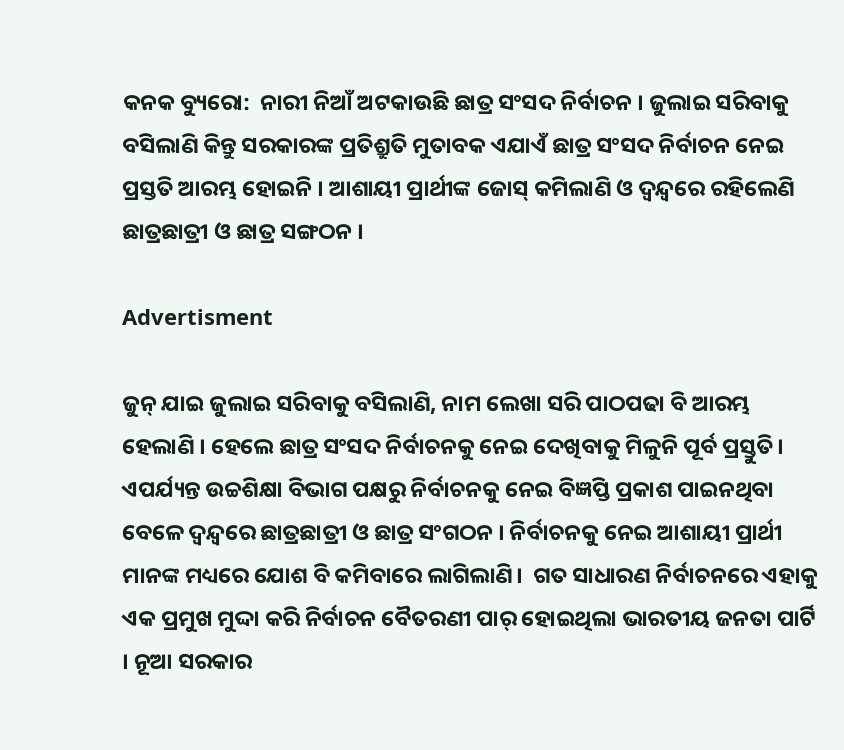କନକ ବ୍ୟୁରୋ:  ନାରୀ ନିଆଁ ଅଟକାଉଛି ଛାତ୍ର ସଂସଦ ନିର୍ବାଚନ । ଜୁଲାଇ ସରିବାକୁ ବସିଲାଣି କିନ୍ତୁ ସରକାରଙ୍କ ପ୍ରତିଶ୍ରୁତି ମୁତାବକ ଏଯାଏଁ ଛାତ୍ର ସଂସଦ ନିର୍ବାଚନ ନେଇ ପ୍ରସ୍ତତି ଆରମ୍ଭ ହୋଇନି । ଆଶାୟୀ ପ୍ରାର୍ଥୀଙ୍କ ଜୋସ୍ କମିଲାଣି ଓ ଦ୍ବନ୍ଦ୍ବରେ ରହିଲେଣି ଛାତ୍ରଛାତ୍ରୀ ଓ ଛାତ୍ର ସଙ୍ଗଠନ ।

Advertisment

ଜୁନ୍‌ ଯାଇ ଜୁଲାଇ ସରିବାକୁ ବସିଲାଣି, ନାମ ଲେଖା ସରି ପାଠପଢା ବି ଆରମ୍ଭ ହେଲାଣି । ହେଲେ ଛାତ୍ର ସଂସଦ ନିର୍ବାଚନକୁ ନେଇ ଦେଖିବାକୁ ମିଳୁନି ପୂର୍ବ ପ୍ରସ୍ତୁତି। ଏପର୍ଯ୍ୟନ୍ତ ଉଚ୍ଚଶିକ୍ଷା ବିଭାଗ ପକ୍ଷରୁ ନିର୍ବାଚନକୁ ନେଇ ବିଜ୍ଞପ୍ତି ପ୍ରକାଶ ପାଇନଥିବା ବେଳେ ଦ୍ବନ୍ଦ୍ବରେ ଛାତ୍ରଛାତ୍ରୀ ଓ ଛାତ୍ର ସଂଗଠନ । ନିର୍ବାଚନକୁ ନେଇ ଆଶାୟୀ ପ୍ରାର୍ଥୀ ମାନଙ୍କ ମଧ୍ୟରେ ଯୋଶ ବି କମିବାରେ ଲାଗିଲାଣି।  ଗତ ସାଧାରଣ ନିର୍ବାଚନରେ ଏହାକୁ ଏକ ପ୍ରମୁଖ ମୁଦ୍ଦା କରି ନିର୍ବାଚନ ବୈତରଣୀ ପାର୍ ହୋଇଥିଲା ଭାରତୀୟ ଜନତା ପାର୍ଟି । ନୂଆ ସରକାର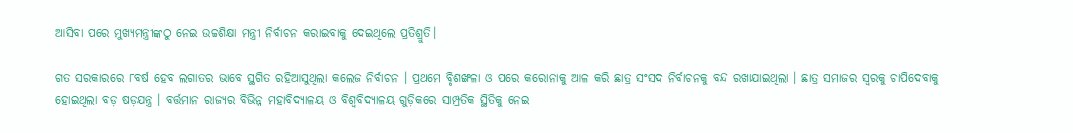ଆସିବା ପରେ ମୁଖ୍ୟମନ୍ତ୍ରୀଙ୍କଠୁ ନେଇ ଉଚ୍ଚଶିକ୍ଷା ମନ୍ତ୍ରୀ ନିର୍ବାଚନ କରାଇବାକୁ ଦେଇଥିଲେ ପ୍ରତିଶ୍ରୁତି।

ଗତ ସରକାରରେ ୮ବର୍ଷ ହେବ ଲଗାତର ଭାବେ ସ୍ଥଗିତ ରହିଆସୁଥିଲା କଲେଜ ନିର୍ବାଚନ । ପ୍ରଥମେ ବିୃଶଙ୍ଖଳା ଓ ପରେ କରୋନାକୁ ଆଳ କରି ଛାତ୍ର ସଂସଦ ନିର୍ବାଚନକୁ ବନ୍ଦ ରଖାଯାଇଥିଲା । ଛାତ୍ର ସମାଜର ସ୍ବରକୁ ଚାପିଦେବାକୁ ହୋଇଥିଲା ବଡ଼ ଷଡ଼ଯନ୍ତ୍ର । ବର୍ତ୍ତମାନ ରାଜ୍ୟର ବିଭିନ୍ନ ମହାବିଦ୍ୟାଳୟ ଓ ବିଶ୍ବବିଦ୍ୟାଳୟ ଗୁଡ଼ିକରେ ସାମ୍ପ୍ରତିକ ସ୍ଥିତିକୁ ନେଇ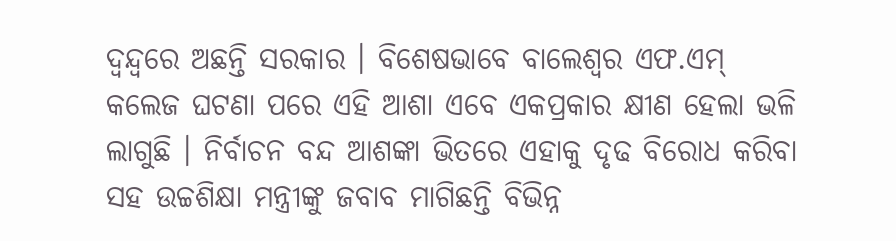ଦ୍ବନ୍ଦ୍ବରେ ଅଛନ୍ତି ସରକାର । ବିଶେଷଭାବେ ବାଲେଶ୍ବର ଏଫ.ଏମ୍ କଲେଜ ଘଟଣା ପରେ ଏହି ଆଶା ଏବେ ଏକପ୍ରକାର କ୍ଷୀଣ ହେଲା ଭଳି ଲାଗୁଛି । ନିର୍ବାଚନ ବନ୍ଦ ଆଶଙ୍କା ଭିତରେ ଏହାକୁ ଦୃଢ ବିରୋଧ କରିବା ସହ ଉଚ୍ଚଶିକ୍ଷା ମନ୍ତ୍ରୀଙ୍କୁ ଜବାବ ମାଗିଛନ୍ତି ବିଭିନ୍ନ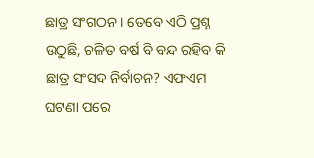ଛାତ୍ର ସଂଗଠନ । ତେବେ ଏଠି ପ୍ରଶ୍ନ ଉଠୁଛି, ଚଳିତ ବର୍ଷ ବି ବନ୍ଦ ରହିବ କି ଛାତ୍ର ସଂସଦ ନିର୍ବାଚନ? ଏଫଏମ ଘଟଣା ପରେ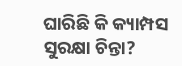ଘାରିଛି କି କ୍ୟାମ୍ପସ ସୁରକ୍ଷା ଚିନ୍ତା?